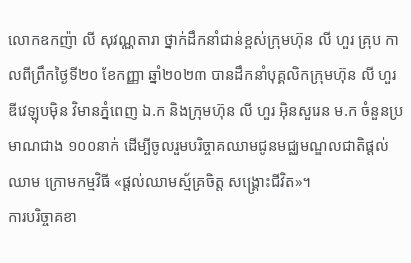លោកឧកញ៉ា លី សុវណ្ណតារា ថ្នាក់ដឹកនាំជាន់ខ្ពស់ក្រុមហ៊ុន លី ហួរ គ្រុប កាលពីព្រឹកថ្ងៃទី២០ ខែកញ្ញា ឆ្នាំ២០២៣ បានដឹកនាំបុគ្គលិកក្រុមហ៊ុន លី ហួរ ឌីវេឡុបម៉ិន វិមានភ្នំពេញ ឯ.ក និងក្រុមហ៊ុន លី ហួរ អ៊ិនសួរេន ម.ក ចំនួនប្រមាណជាង ១០០នាក់ ដើម្បីចូលរួមបរិច្ចាគឈាមជូនមជ្ឈមណ្ឌលជាតិផ្តល់ឈាម ក្រោមកម្មវិធី «ផ្តល់ឈាមស្ម័គ្រចិត្ត សង្គ្រោះជីវិត»។
ការបរិច្ចាគខា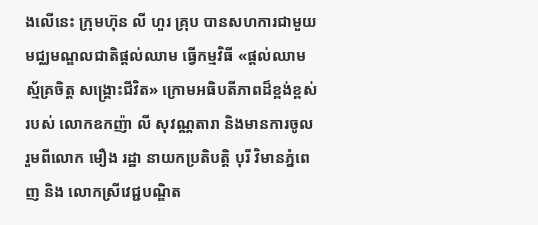ងលើនេះ ក្រុមហ៊ុន លី ហួរ គ្រុប បានសហការជាមួយមជ្ឈមណ្ឌលជាតិផ្តល់ឈាម ធ្វើកម្មវិធី «ផ្តល់ឈាមស្ម័គ្រចិត្ត សង្គ្រោះជីវិត» ក្រោមអធិបតីភាពដ៏ខ្ពង់ខ្ពស់របស់ លោកឧកញ៉ា លី សុវណ្ណតារា និងមានការចូលរួមពីលោក មឿង រដ្ឋា នាយកប្រតិបត្តិ បុរី វិមានភ្នំពេញ និង លោកស្រីវេជ្ជបណ្ឌិត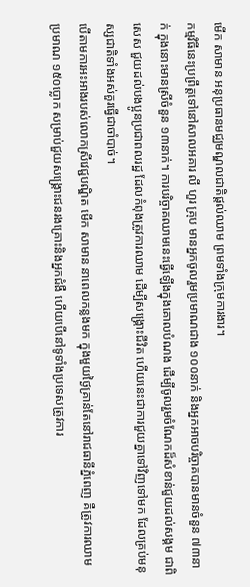មើក សាមាន អនុប្រធានមជ្ឈមណ្ឌលជាតិផ្តល់ឈាម ព្រមទាំងក្រុមការងារ។
កម្មវិធីនេះប្រព្រឹត្តទៅនៅសាលអគារ លី ហួរ គ្រុប មានអ្នកចូលរួមប្រមាណជាង ១០០នាក់ និងអ្នកអាចបរិច្ចាគបានមានចំនួន ៧៣នាក់ ក្នុងនោះមានស្រីចំនួន ១៣នាក់។ ការបរិច្ចាគឈាមនេះធ្វើឡើងក្នុងគោលបំណង ដើម្បីចូលរួមចំណែកដ៏សំខាន់ជួយដល់សង្គម ជាពិសេស ជួយដល់បងប្អូនប្រជាពលរដ្ឋ ដែលកំពុងត្រូវការឈាម ដើម្បីសង្គ្រោះជីវិត ហើយនេះជាការជួយគ្នាទៅវិញទៅមក ដែលគ្រប់មនុស្សជាតិទាំងអស់គួរធ្វើជាចាំបាច់។
បើតាមការអះអាងរបស់លោកស្រីវេជ្ជបណ្ឌិត មើក សាមាន នាពេលកន្លងមក ក្នុងមួយថ្ងៃគ្រាន់តែនៅរាជធានីភ្នំពេញ គឺត្រូវការឈាមប្រមាណ ១៥០ប្លោក សម្រាប់ជួយសង្គ្រោះជនរងគ្រោះនិងអ្នកជំងឺ ហើយបើនៅទូទាំងប្រទេសត្រូវការ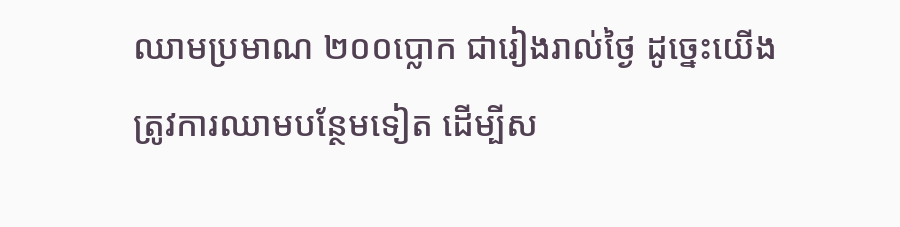ឈាមប្រមាណ ២០០ប្លោក ជារៀងរាល់ថ្ងៃ ដូច្នេះយើងត្រូវការឈាមបន្ថែមទៀត ដើម្បីស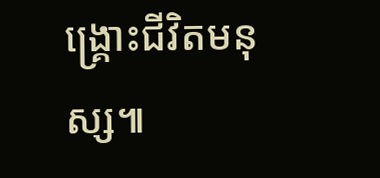ង្គ្រោះជីវិតមនុស្ស៕